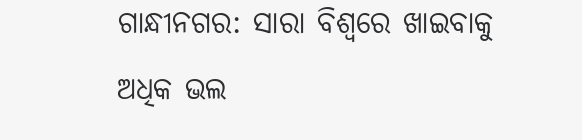ଗାନ୍ଧୀନଗର: ସାରା ବିଶ୍ବରେ ଖାଇବାକୁ ଅଧିକ ଭଲ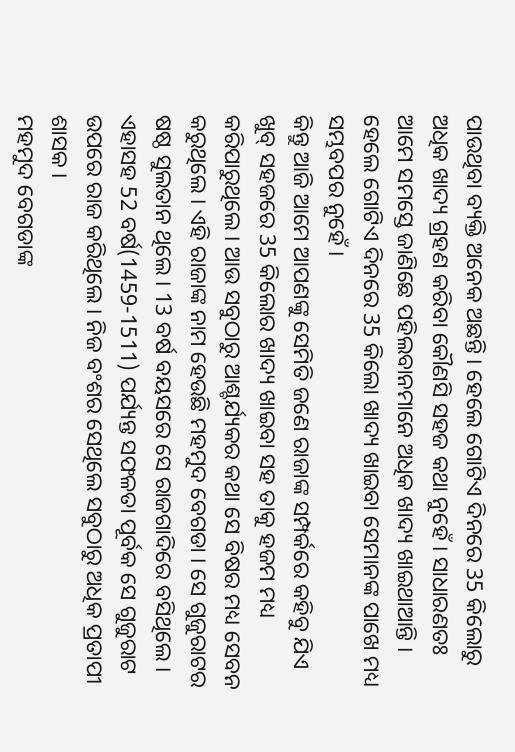ପାଉଥିବା ବ୍ୟକ୍ତି ଅନେକ ଅଛନ୍ତି । ହେଲେ ଗୋଟିଏ ଦିନରେ 35 କିଲୋରୁ ଅଧିକ ଖାଦ୍ୟ ଗ୍ରହଣ କରିବା କୌଣସି ସହଜ କଥା ନୁହେଁ । ସାଧାରଣତଃ ଆମେ ସମସ୍ତେ ଜାଣିଛେ ପହିଲବାନମାନେ ଅଧିକ ଖାଦ୍ୟ ଖାଇଥାଆନ୍ତି । ହେଲେ ଗୋଟିଏ ଦିନରେ 35 କିଲୋ ଖାଦ୍ୟ ଖାଇବା ସେମାନଙ୍କ ପାଖେ ମଧ୍ୟ ସମ୍ଭବପର ନୁହେଁ ।
କିନ୍ତୁ ଆଜି ଆମେ ଆପଣଙ୍କୁ ସେମିତି ଜଣେ ରାଜାଙ୍କ ସମ୍ପର୍କରେ କହିବୁ ଯିଏ ଖୁବ୍ ସହଜରେ 35 କିଲୋର ଖାଦ୍ୟ ଖାଇବା ସହ ତାକୁ ହଜମ ମଧ୍ୟ କରିପାରୁଥିଲେ । ଆଉ ସବୁଠାରୁ ଆଶ୍ଚର୍ଯ୍ୟକର କଥା ସେ ବିଷର ମଧ୍ୟ ସେବନ କରୁଥିଲେ । ଏହି ରାଜାଙ୍କ ନାମ ହେଉଛି ମହମୁଦ ବେଗଡା । ସେ ଗୁଜୁରାଟର ଷଷ୍ଠ ସୁଲତାନ ଥିଲେ । 13 ବର୍ଷ ବୟସରେ ସେ ରାଜଗାଦିରେ ବସିଥିଲେ । ଏହାସହ 52 ବର୍ଷ(1459-1511) ପର୍ଯ୍ୟନ୍ତ ସଫଳତା ପୂର୍ବକ ସେ ଗୁଜୁରାଟ ଉପରେ ରାଜ କରିଥିଲେ । ନିଜ ବଂଶର ସେଥିଲେ ସବୁଠାରୁ ଅଧିକ ପ୍ରତାପୀ ଶାସକ ।
ମହମୁଦ ବେଗଡାଙ୍କ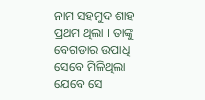ନାମ ସହମୁଦ ଶାହ ପ୍ରଥମ ଥିଲା । ତାଙ୍କୁ ବେଗଡାର ଉପାଧି ସେବେ ମିଳିଥିଲା ଯେବେ ସେ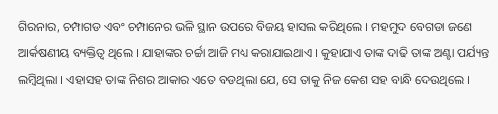ଗିରନାର, ଚମ୍ପାଗଡ ଏବଂ ଚମ୍ପାନେର ଭଳି ସ୍ଥାନ ଉପରେ ବିଜୟ ହାସଲ କରିଥିଲେ । ମହମୁଦ ବେଗଡା ଜଣେ ଆର୍କଷଣୀୟ ବ୍ୟକ୍ତିତ୍ବ ଥିଲେ । ଯାହାଙ୍କର ଚର୍ଚ୍ଚା ଆଜି ମଧ୍ୟ କରାଯାଇଥାଏ । କୁହାଯାଏ ତାଙ୍କ ଦାଢି ତାଙ୍କ ଅଣ୍ଟା ପର୍ଯ୍ୟନ୍ତ ଲମ୍ବିଥିଲା । ଏହାସହ ତାଙ୍କ ନିଶର ଆକାର ଏତେ ବଡଥିଲା ଯେ, ସେ ତାକୁ ନିଜ କେଶ ସହ ବାନ୍ଧି ଦେଉଥିଲେ ।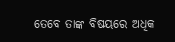ତେବେ ତାଙ୍କ ବିଷୟରେ ଅଧିକ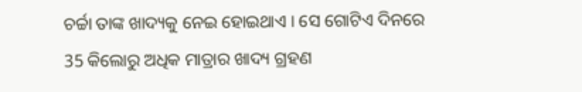ଚର୍ଚ୍ଚା ତାଙ୍କ ଖାଦ୍ୟକୁ ନେଇ ହୋଇଥାଏ । ସେ ଗୋଟିଏ ଦିନରେ 35 କିଲୋରୁ ଅଧିକ ମାତ୍ରାର ଖାଦ୍ୟ ଗ୍ରହଣ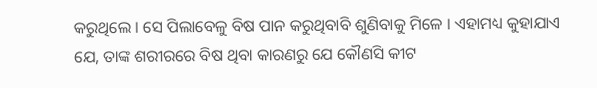କରୁଥିଲେ । ସେ ପିଲାବେଳୁ ବିଷ ପାନ କରୁଥିବାବି ଶୁଣିବାକୁ ମିଳେ । ଏହାମଧ୍ୟ କୁହାଯାଏ ଯେ, ତାଙ୍କ ଶରୀରରେ ବିଷ ଥିବା କାରଣରୁ ଯେ କୌଣସି କୀଟ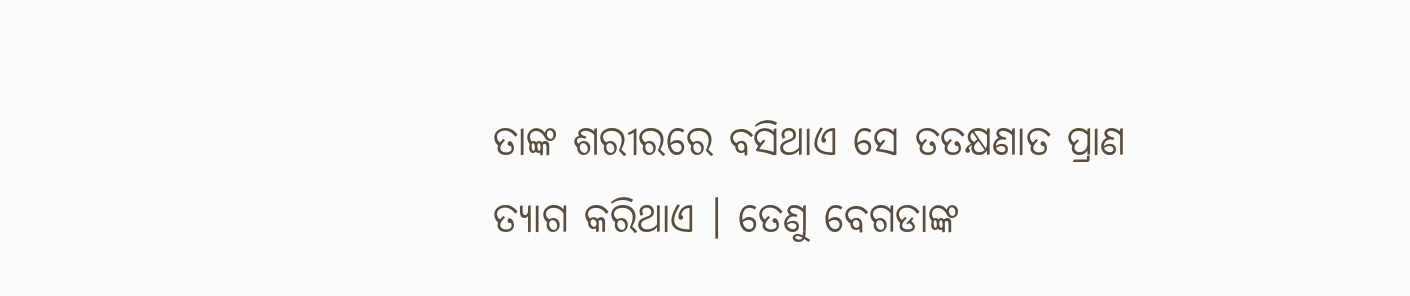ତାଙ୍କ ଶରୀରରେ ବସିଥାଏ ସେ ତତକ୍ଷଣାତ ପ୍ରାଣ ତ୍ୟାଗ କରିଥାଏ । ତେଣୁ ବେଗଡାଙ୍କ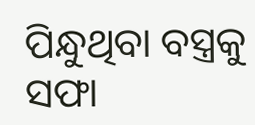ପିନ୍ଧୁଥିବା ବସ୍ତ୍ରକୁ ସଫା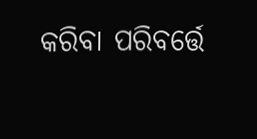କରିବା ପରିବର୍ତ୍ତେ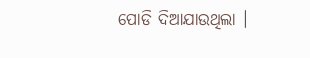ପୋଡି ଦିଆଯାଉଥିଲା ।